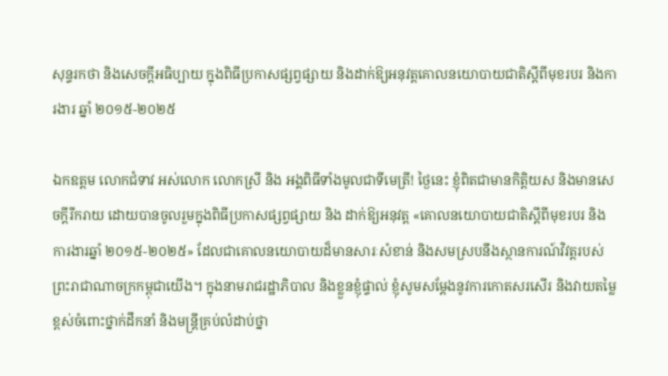សុន្ទរកថា និងសេចក្តីអធិប្បាយ ក្នុងពិធីប្រកាសផ្សព្វផ្សាយ និងដាក់ឱ្យអនុវត្តគោលនយោបាយជាតិស្តីពីមុខរបរ និងការងារ ឆ្នាំ ២០១៥-២០២៥

ឯកឧត្តម លោកជំទាវ អស់លោក លោកស្រី និង អង្គពិធីទាំងមូលជាទីមេត្រី! ថ្ងៃនេះ ខ្ញុំពិតជាមានកិត្តិយស និងមានសេចក្តីរីករាយ ដោយបានចូលរួមក្នុងពិធីប្រកាសផ្សព្វផ្សាយ និង ដាក់ឱ្យអនុវត្ត «គោលនយោបាយជាតិស្តីពីមុខរបរ និងការងារឆ្នាំ ២០១៥-២០២៥» ដែលជាគោលនយោបាយដ៏មានសារៈសំខាន់ និងសមស្របនឹងស្ថានការណ៍វិវត្តរបស់ព្រះរាជាណាចក្រកម្ពុជាយើង។ ក្នុងនាមរាជរដ្ឋាភិបាល និងខ្លួនខ្ញុំផ្ទាល់ ខ្ញុំសូមសម្តែងនូវការកោតសរសើរ និងវាយតម្លៃខ្ពស់ចំពោះថ្នាក់ដឹកនាំ និងមន្ត្រីគ្រប់លំដាប់ថ្នា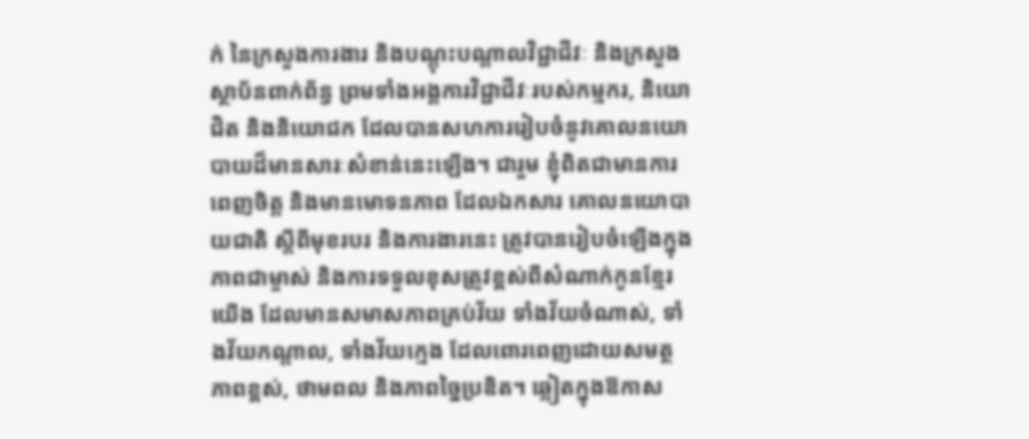ក់ នៃក្រសួងការងារ និងបណ្តុះបណ្តាលវិជ្ជាជីវៈ និងក្រសួង ស្ថាប័នពាក់ព័ន្ធ ព្រមទាំងអង្គការវិជ្ជាជីវៈរបស់កម្មករ, និយោជិត និងនិយោជក ដែលបានសហការរៀបចំនូវគោលនយោបាយដ៏មានសារៈសំខាន់នេះឡើង។ ជារួម ខ្ញុំពិតជាមានការពេញចិត្ត និងមានមោទនភាព ដែលឯកសារ គោលនយោបាយជាតិ ស្តីពីមុខរបរ និងការងារនេះ ត្រូវបានរៀបចំឡើងក្នុងភាពជាម្ចាស់ និងការទទួលខុសត្រូវខ្ពស់ពីសំណាក់កូនខ្មែរយើង ដែលមានសមាសភាពគ្រប់វ័យ ទាំងវ័យចំណាស់, ទាំងវ័យកណ្តាល, ទាំងវ័យក្មេង ដែលពោរពេញដោយសមត្ថភាពខ្ពស់, ថាមពល និងភាពច្នៃប្រឌិត។ ឆ្លៀតក្នុងឱកាស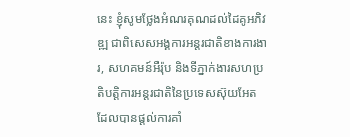នេះ ខ្ញុំសូមថ្លែងអំណរគុណដល់ដៃគូអភិវឌ្ឍ ជាពិសេសអង្គការអន្តរជាតិខាងការងារ, សហគមន៍អឺរ៉ុប និងទីភ្នាក់ងារសហប្រតិបត្តិការអន្តរជាតិនៃប្រទេសស៊ុយអែត ដែលបានផ្តល់ការគាំ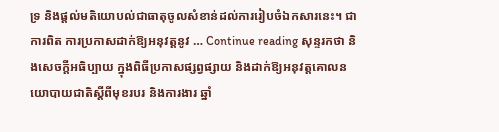ទ្រ និងផ្តល់មតិយោបល់ជាធាតុចូលសំខាន់ដល់ការរៀបចំឯកសារនេះ។ ជាការពិត ការប្រកាសដាក់ឱ្យអនុវត្តនូវ … Continue reading សុន្ទរកថា និងសេចក្តីអធិប្បាយ ក្នុងពិធីប្រកាសផ្សព្វផ្សាយ និងដាក់ឱ្យអនុវត្តគោលនយោបាយជាតិស្តីពីមុខរបរ និងការងារ ឆ្នាំ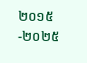២០១៥-២០២៥